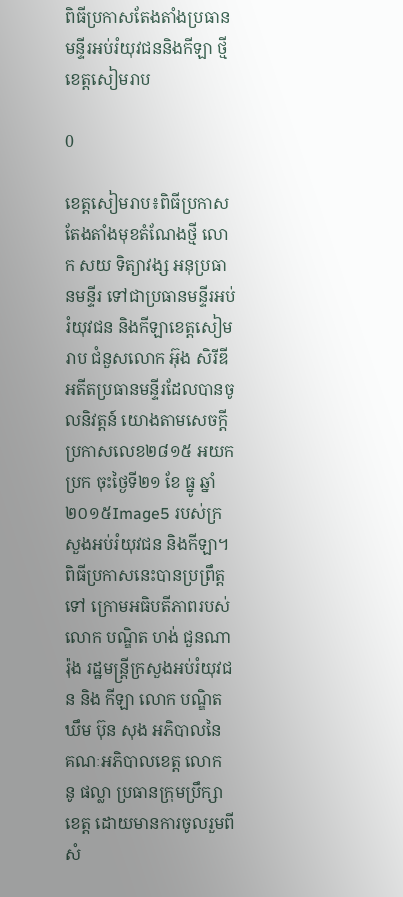ពិធីប្រកាសតែងតាំងប្រធានមន្ទីរអប់រំយុវជននិងកីឡា ថ្មី ខេត្តសៀមរាប

0

ខេត្តសៀមរាប៖ពិធីប្រកាសតែងតាំងមុខតំណែងថ្មី លោក សយ ទិត្យាវង្ស អនុប្រធានមន្ទីរ ទៅជាប្រធានមន្ទីរអប់រំយុវជន និងកីឡាខេត្តសៀមរាប ជំនួសលោក អ៊ុង សិរីឌី អតីតប្រធានមន្ទីរដែលបានចូលនិវត្តន៍ យោងតាមសេចក្តីប្រកាសលេខ២៨១៥ អយក ប្រក ចុះថ្ងៃទី២១ ខែ ធ្នូ ឆ្នាំ២០១៥Image5 របស់ក្រសួងអប់រំយុវជន និងកីឡា។ ពិធីប្រកាសនេះបានប្រព្រឹត្តទៅ ក្រោមអធិបតីភាពរបស់លោក បណ្ឌិត ហង់ ជួនណារ៉ុង រដ្ឋមន្ត្រីក្រសួងអប់រំយុវជន និង កីឡា លោក បណ្ឌិត ឃឹម ប៊ុន សុង អភិបាលនៃ គណៈអភិបាលខេត្ត លោក នូ ផល្លា ប្រធានក្រុមប្រឹក្សាខេត្ត ដោយមានការចូលរួមពីសំ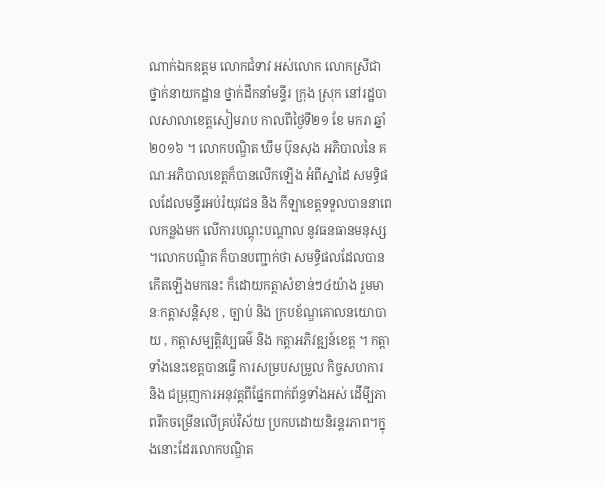ណាក់ឯកឧត្តម លោកជំទាវ អស់លោក លោកស្រីជាថ្នាក់នាយកដ្ឋាន ថ្នាក់ដឹកនាំមន្ទីរ ក្រុង ស្រុក នៅរដ្ឋបាលសាលាខេត្តសៀមរាប កាលពីថ្ងៃទី២១ ខែ មករា ឆ្នាំ២០១៦ ។ លោកបណ្ឌិត ឃឹម ប៊ុនសុង អភិបាលនៃ គណៈអភិបាលខេត្តក៏បានលើកឡើង អំពីស្នាដៃ សមទ្ធិផលដែលមន្ទីរអប់រំយុវជន និង កីឡាខេត្តទទួលបាននាពេលកន្លងមក លើការបណ្តុះបណ្តាល នូវធនធានមនុស្ស ។លោកបណ្ឌិត ក៏បានបញ្ជាក់ថា សមទ្ធិផលដែលបានកើតឡើងមកនេះ ក៏ដោយកត្តាសំខាន់ៗ៤យ៉ាង រួមមានៈកត្តាសន្តិសុខ , ច្បាប់ និង ក្របខ័ណ្ឌគោលនយោបាយ , កត្តាសម្បត្តិវប្បធម៌ និង កត្តាអភិវឌ្ឍន៍ខេត្ត ។ កត្តាទាំងនេះខេត្តបានធ្វើ ការសម្របសម្រួល កិច្ចសហការ និង ជម្រុញការអនុវត្តពីផ្នែកពាក់ព័ន្ធទាំងអស់ ដើមី្បភាពរីកចម្រើនលើគ្រប់វិស័យ ប្រកបដោយនិរន្តរភាព។ក្នុងនោះដែរលោកបណ្ឌិត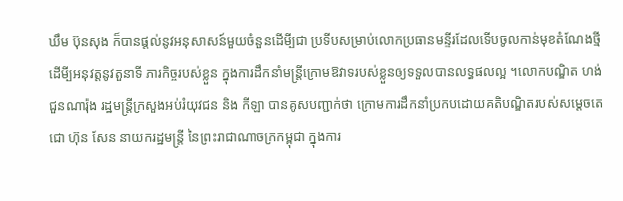ឃឹម ប៊ុនសុង ក៏បានផ្តល់នូវអនុសាសន៍មួយចំនួនដើមី្បជា ប្រទីបសម្រាប់លោកប្រធានមន្ទីរដែលទើបចូលកាន់មុខតំណែងថ្មី ដើមី្បអនុវត្តនូវតួនាទី ភារកិច្ចរបស់ខ្លួន ក្នុងការដឹកនាំមន្ត្រីក្រោមឱវាទរបស់ខ្លួនឲ្យទទួលបានលទ្ធផលល្អ ។លោកបណ្ឌិត ហង់ ជួនណារ៉ុង រដ្ឋមន្ត្រីក្រសួងអប់រំយុវជន និង កីឡា បានគូសបញ្ជាក់ថា ក្រោមការដឹកនាំប្រកបដោយគតិបណ្ឌិតរបស់សម្តេចតេជោ ហ៊ុន សែន នាយករដ្ឋមន្ត្រី នៃព្រះរាជាណាចក្រកម្ពុជា ក្នុងការ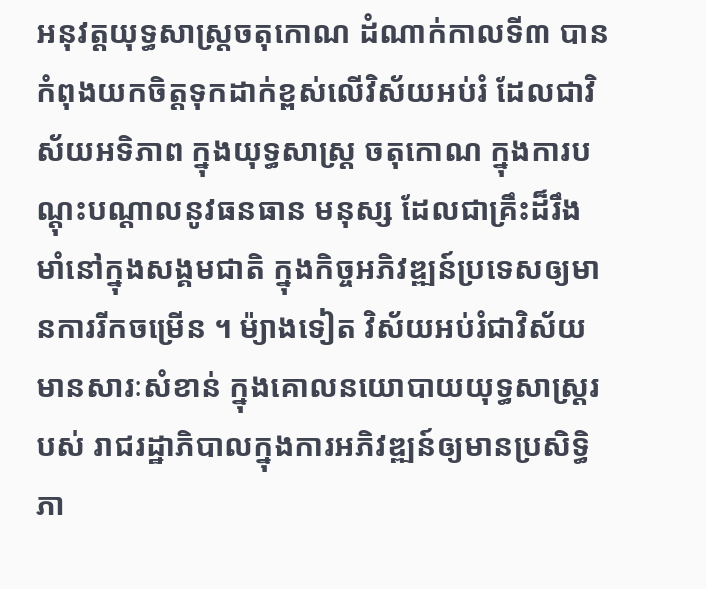អនុវត្តយុទ្ធសាស្ត្រចតុកោណ ដំណាក់កាលទី៣ បានកំពុងយកចិត្តទុកដាក់ខ្ពស់លើវិស័យអប់រំ ដែលជាវិស័យអទិភាព ក្នុងយុទ្ធសាស្ត្រ ចតុកោណ ក្នុងការបណ្តុះបណ្តាលនូវធនធាន មនុស្ស ដែលជាគ្រឹះដ៏រឹងមាំនៅក្នុងសង្គមជាតិ ក្នុងកិច្ចអភិវឌ្ឍន៍ប្រទេសឲ្យមានការរីកចម្រើន ។ ម៉្យាងទៀត វិស័យអប់រំជាវិស័យមានសារៈសំខាន់ ក្នុងគោលនយោបាយយុទ្ធសាស្ត្ររបស់ រាជរដ្ឋាភិបាលក្នុងការអភិវឌ្ឍន៍ឲ្យមានប្រសិទ្ធិភា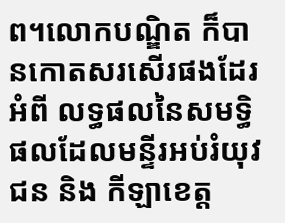ព។លោកបណ្ឌិត ក៏បានកោតសរសើរផងដែរ អំពី លទ្ធផលនៃសមទ្ធិផលដែលមន្ទីរអប់រំយុវជន និង កីឡាខេត្ត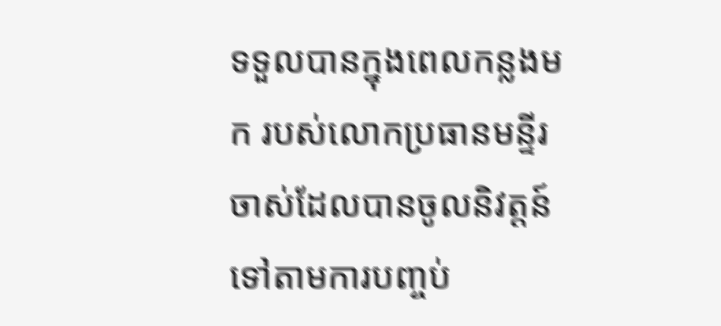ទទួលបានក្នុងពេលកន្លងមក របស់លោកប្រធានមន្ទីរ ចាស់ដែលបានចូលនិវត្តន៍ ទៅតាមការបញ្ចប់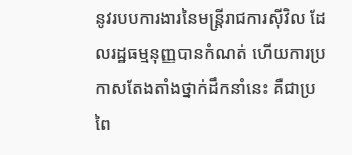នូវរបបការងារនៃមន្ត្រីរាជការស៊ីវិល ដែលរដ្ឋធម្មនុញ្ញបានកំណត់ ហើយការប្រកាសតែងតាំងថ្នាក់ដឹកនាំនេះ គឺជាប្រពៃ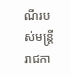ណីរបស់មន្ត្រីរាជកា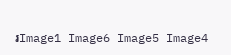រImage1 Image6 Image5 Image4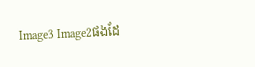Image3 Image2ផងដែ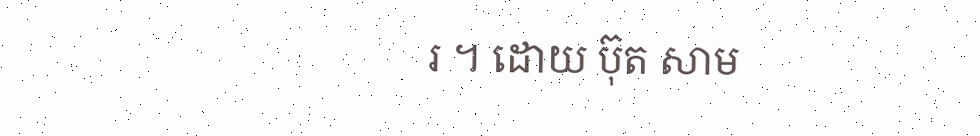រ ។ ដោយ ប៊ុត សាម